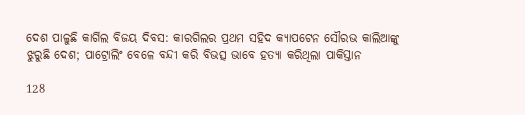ଦେଶ ପାଳୁଛି କାର୍ଗିଲ ବିଜୟ ଦିବସ: କାରଗିଲର ପ୍ରଥମ ସହିଦ କ୍ୟାପଟେନ ସୌରଭ କାଲିଆଙ୍କୁ ଝୁରୁଛି ଦେଶ; ପାଟ୍ରୋଲିଂ ବେଳେ ବନ୍ଦୀ କରି ବିଭତ୍ସ ଭାବେ ହତ୍ୟା କରିଥିଲା ପାକିସ୍ତାନ

128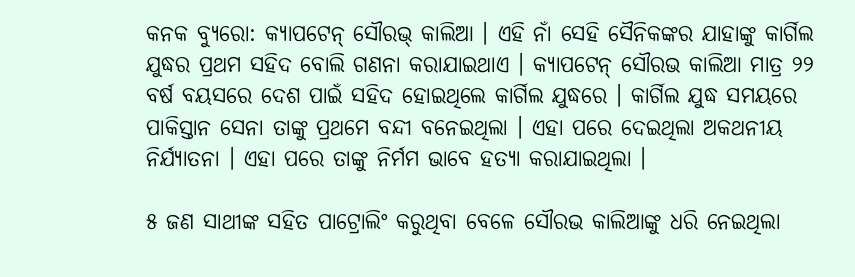କନକ ବ୍ୟୁରୋ: କ୍ୟାପଟେନ୍ ସୌରଭ୍ କାଲିଆ । ଏହି ନାଁ ସେହି ସୈନିକଙ୍କର ଯାହାଙ୍କୁ କାର୍ଗିଲ ଯୁଦ୍ଧର ପ୍ରଥମ ସହିଦ ବୋଲି ଗଣନା କରାଯାଇଥାଏ । କ୍ୟାପଟେନ୍ ସୌରଭ କାଲିଆ ମାତ୍ର ୨୨ ବର୍ଷ ବୟସରେ ଦେଶ ପାଇଁ ସହିଦ ହୋଇଥିଲେ କାର୍ଗିଲ ଯୁଦ୍ଧରେ । କାର୍ଗିଲ ଯୁଦ୍ଧ ସମୟରେ ପାକିସ୍ତାନ ସେନା ତାଙ୍କୁ ପ୍ରଥମେ ବନ୍ଦୀ ବନେଇଥିଲା । ଏହା ପରେ ଦେଇଥିଲା ଅକଥନୀୟ ନିର୍ଯ୍ୟାତନା । ଏହା ପରେ ତାଙ୍କୁ ନିର୍ମମ ଭାବେ ହତ୍ୟା କରାଯାଇଥିଲା ।

୫ ଜଣ ସାଥୀଙ୍କ ସହିତ ପାଟ୍ରୋଲିଂ କରୁଥିବା ବେଳେ ସୌରଭ କାଲିଆଙ୍କୁ ଧରି ନେଇଥିଲା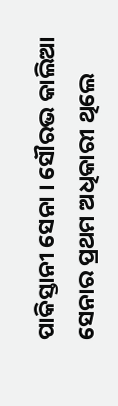ପାକିସ୍ତାନୀ ସେନା । ସୌରଭ କାଲିଆ ସେନାର ପ୍ରଥମ ଅଧିକାରୀ ଥିଲେ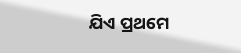ଯିଏ ପ୍ରଥମେ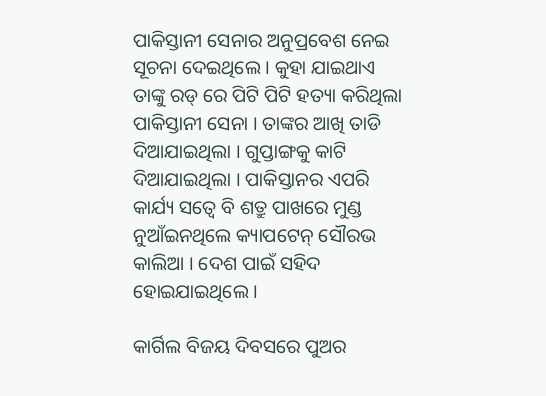ପାକିସ୍ତାନୀ ସେନାର ଅନୁପ୍ରବେଶ ନେଇ ସୂଚନା ଦେଇଥିଲେ । କୁହା ଯାଇଥାଏ ତାଙ୍କୁ ରଡ୍ ରେ ପିଟି ପିଟି ହତ୍ୟା କରିଥିଲା ପାକିସ୍ତାନୀ ସେନା । ତାଙ୍କର ଆଖି ତାଡି ଦିଆଯାଇଥିଲା । ଗୁପ୍ତାଙ୍ଗକୁ କାଟି ଦିଆଯାଇଥିଲା । ପାକିସ୍ତାନର ଏପରି କାର୍ଯ୍ୟ ସତ୍ୱେ ବି ଶତ୍ରୁ ପାଖରେ ମୁଣ୍ଡ ନୁଆଁଇନଥିଲେ କ୍ୟାପଟେନ୍ ସୌରଭ କାଲିଆ । ଦେଶ ପାଇଁ ସହିଦ ହୋଇଯାଇଥିଲେ ।

କାର୍ଗିଲ ବିଜୟ ଦିବସରେ ପୁଅର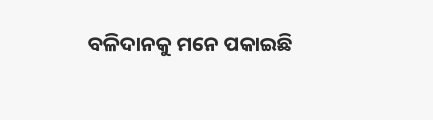ବଳିଦାନକୁ ମନେ ପକାଇଛି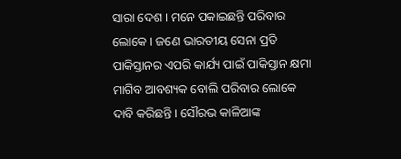ସାରା ଦେଶ । ମନେ ପକାଇଛନ୍ତି ପରିବାର ଲୋକେ । ଜଣେ ଭାରତୀୟ ସେନା ପ୍ରତି ପାକିସ୍ତାନର ଏପରି କାର୍ଯ୍ୟ ପାଇଁ ପାକିସ୍ତାନ କ୍ଷମା ମାଗିବ ଆବଶ୍ୟକ ବୋଲି ପରିବାର ଲୋକେ ଦାବି କରିଛନ୍ତି । ସୌରଭ କାଳିଆଙ୍କ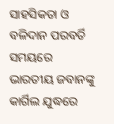ସାହସିକତା ଓ ବଳିଦାନ ପରବର୍ତି ସମୟରେ ଭାରତୀୟ ଜବାନଙ୍କୁ କାର୍ଗିଲ ଯୁଦ୍ଧରେ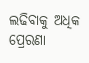ଲଢିବାକୁ ଅଧିକ ପ୍ରେରଣା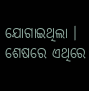ଯୋଗାଇଥିଲା । ଶେଷରେ ଏଥିରେ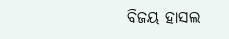ବିଜୟ ହାସଲ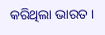କରିଥିଲା ଭାରତ ।